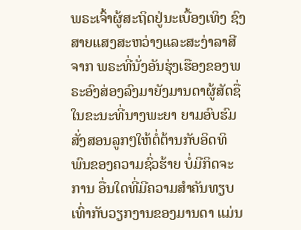ພຣະເຈົ້າຜູ້ສະຖິດຢູ່ນະເບື້ອງເທິງ ຊົງສາຍແສງສະຫວ່າງແລະສະງ່າລາສີຈາກ ພຣະທີ່ນັ່ງອັນຮຸ່ງເຮືອງຂອງພຣະອົງສ່ອງລົງມາຍັງມານດາຜູ້ສັດຊື່ ໃນຂະນະທີ່ນາງພະຍາ ຍາມອົບຮົມສັ່ງສອນລູກໆໃຫ້ຕໍ່ຕ້ານກັບອິດທິພົນຂອງຄວາມຊົ່ວຮ້າຍ ບໍ່ມີກິດຈະການ ອື່ນໃດທີ່ມີຄວາມສໍາຄັນທຽບເທົ່າກັບວຽກງານຂອງມານດາ ແມ່ນ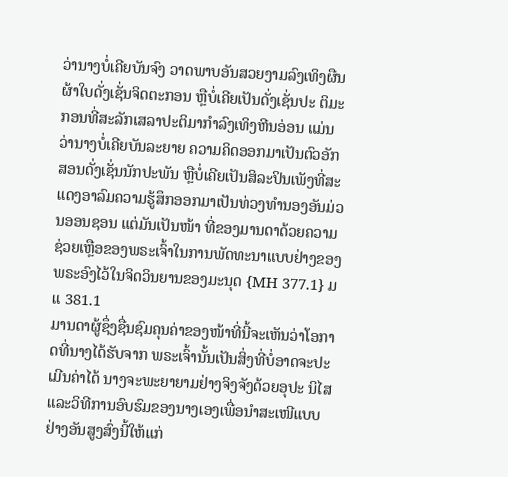ວ່ານາງບໍ່ເຄີຍບັນຈົງ ວາດພາບອັນສວຍງາມລົງເທິງຜືນຜ້າໃບດັ່ງເຊັ່ນຈິດຕະກອນ ຫຼືບໍ່ເຄີຍເປັນດັ່ງເຊັ່ນປະ ຕິມະກອນທີ່ສະລັກເສລາປະຕິມາກໍາລົງເທິງຫີນອ່ອນ ແມ່ນວ່ານາງບໍ່ເຄີຍບັນລະຍາຍ ຄວາມຄິດອອກມາເປັນຕົວອັກສອນດັ່ງເຊັ່ນນັກປະພັນ ຫຼືບໍ່ເຄີຍເປັນສິລະປິນເພັງທີ່ສະ ແດງອາລົມຄວາມຮູ້ສຶກອອກມາເປັນທ່ວງທໍານອງອັນມ່ວນອອນຊອນ ແຕ່ມັນເປັນໜ້າ ທີ່ຂອງມານດາດ້ວຍຄວາມຊ່ວຍເຫຼືອຂອງພຣະເຈົ້າໃນການພັດທະນາແບບຢ່າງຂອງ ພຣະອົງໄວ້ໃນຈິດວິນຍານຂອງມະນຸດ {MH 377.1} ມແ 381.1
ມານດາຜູ້ຊຶ່ງຊື່ນຊົມຄຸນຄ່າຂອງໜ້າທີ່ນີ້ຈະເຫັນວ່າໂອກາດທີ່ນາງໄດ້ຮັບຈາກ ພຣະເຈົ້ານັ້ນເປັນສິ່ງທີ່ບໍ່ອາດຈະປະເມີນຄ່າໄດ້ ນາງຈະພະຍາຍາມຢ່າງຈິງຈັງດ້ວຍອຸປະ ນິໄສ ແລະວິທີການອົບຮົມຂອງນາງເອງເພື່ອນໍາສະເໜີແບບຢ່າງອັນສູງສົ່ງນີ້ໃຫ້ແກ່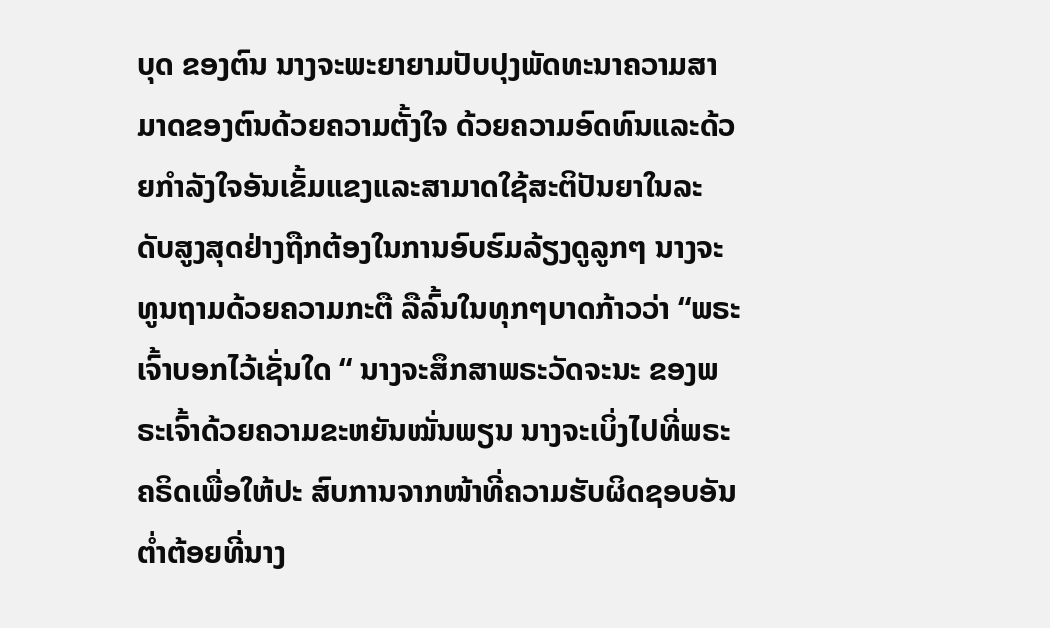ບຸດ ຂອງຕົນ ນາງຈະພະຍາຍາມປັບປຸງພັດທະນາຄວາມສາມາດຂອງຕົນດ້ວຍຄວາມຕັ້ງໃຈ ດ້ວຍຄວາມອົດທົນແລະດ້ວຍກໍາລັງໃຈອັນເຂັ້ມແຂງແລະສາມາດໃຊ້ສະຕິປັນຍາໃນລະ ດັບສູງສຸດຢ່າງຖືກຕ້ອງໃນການອົບຮົມລ້ຽງດູລູກໆ ນາງຈະທູນຖາມດ້ວຍຄວາມກະຕື ລືລົ້ນໃນທຸກໆບາດກ້າວວ່າ “ພຣະເຈົ້າບອກໄວ້ເຊັ່ນໃດ “ ນາງຈະສຶກສາພຣະວັດຈະນະ ຂອງພຣະເຈົ້າດ້ວຍຄວາມຂະຫຍັນໝັ່ນພຽນ ນາງຈະເບິ່ງໄປທີ່ພຣະຄຣິດເພື່ອໃຫ້ປະ ສົບການຈາກໜ້າທີ່ຄວາມຮັບຜິດຊອບອັນຕໍ່າຕ້ອຍທີ່ນາງ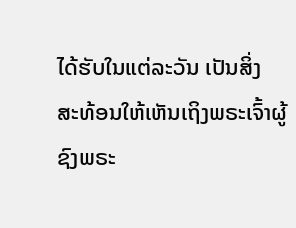ໄດ້ຮັບໃນແຕ່ລະວັນ ເປັນສິ່ງ ສະທ້ອນໃຫ້ເຫັນເຖິງພຣະເຈົ້າຜູ້ຊົງພຣະ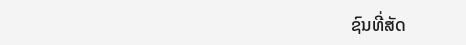ຊົນທີ່ສັດ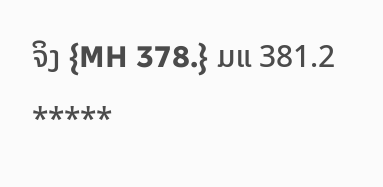ຈິງ {MH 378.} ມແ 381.2
*****